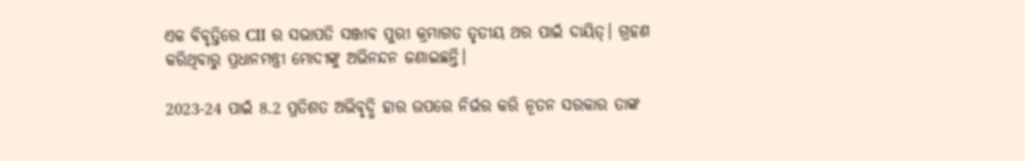ଏକ ବିବୃତ୍ତିରେ CII ର ସଭାପତି ସଞ୍ଜୀବ ପୁରୀ କ୍ରମାଗତ ତୃତୀୟ ଥର ପାଇଁ ଦାୟିତ୍। ଗ୍ରହଣ କରିଥିବାରୁ ପ୍ରଧାନମନ୍ତ୍ରୀ ମୋଦୀଙ୍କୁ ଅଭିନନ୍ଦନ ଜଣାଇଛନ୍ତି।

2023-24 ପାଇଁ 8.2 ପ୍ରତିଶତ ଅଭିବୃଦ୍ଧି ହାର ଉପରେ ନିର୍ଭର କରି ନୂତନ ସରକାର ତାଙ୍କ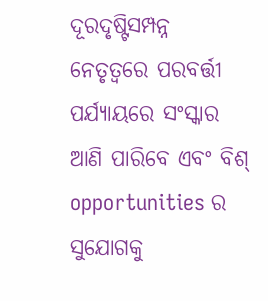ଦୂରଦୃଷ୍ଟିସମ୍ପନ୍ନ ନେତୃତ୍ୱରେ ପରବର୍ତ୍ତୀ ପର୍ଯ୍ୟାୟରେ ସଂସ୍କାର ଆଣି ପାରିବେ ଏବଂ ବିଶ୍ opportunities ର ସୁଯୋଗକୁ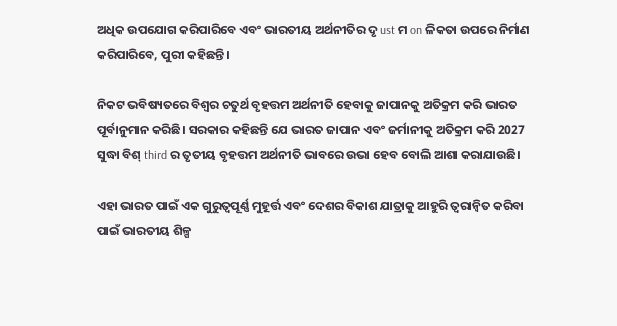ଅଧିକ ଉପଯୋଗ କରିପାରିବେ ଏବଂ ଭାରତୀୟ ଅର୍ଥନୀତିର ଦୃ ust ମ on ଳିକତା ଉପରେ ନିର୍ମାଣ କରିପାରିବେ, ପୁରୀ କହିଛନ୍ତି।

ନିକଟ ଭବିଷ୍ୟତରେ ବିଶ୍ୱର ଚତୁର୍ଥ ବୃହତ୍ତମ ଅର୍ଥନୀତି ହେବାକୁ ଜାପାନକୁ ଅତିକ୍ରମ କରି ଭାରତ ପୂର୍ବାନୁମାନ କରିଛି। ସରକାର କହିଛନ୍ତି ଯେ ଭାରତ ଜାପାନ ଏବଂ ଜର୍ମାନୀକୁ ଅତିକ୍ରମ କରି 2027 ସୁଦ୍ଧା ବିଶ୍ third ର ତୃତୀୟ ବୃହତ୍ତମ ଅର୍ଥନୀତି ଭାବରେ ଉଭା ହେବ ବୋଲି ଆଶା କରାଯାଉଛି।

ଏହା ଭାରତ ପାଇଁ ଏକ ଗୁରୁତ୍ୱପୂର୍ଣ୍ଣ ମୁହୂର୍ତ୍ତ ଏବଂ ଦେଶର ବିକାଶ ଯାତ୍ରାକୁ ଆହୁରି ତ୍ୱରାନ୍ୱିତ କରିବା ପାଇଁ ଭାରତୀୟ ଶିଳ୍ପ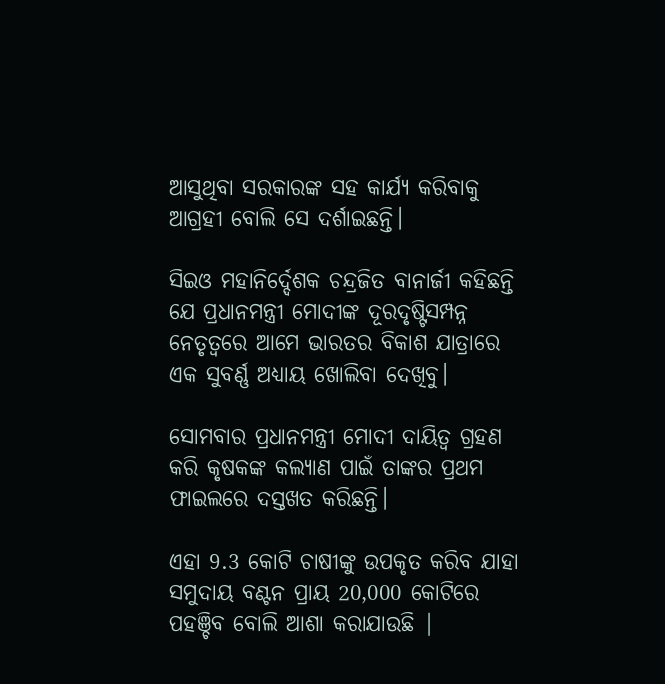ଆସୁଥିବା ସରକାରଙ୍କ ସହ କାର୍ଯ୍ୟ କରିବାକୁ ଆଗ୍ରହୀ ବୋଲି ସେ ଦର୍ଶାଇଛନ୍ତି।

ସିଇଓ ମହାନିର୍ଦ୍ଦେଶକ ଚନ୍ଦ୍ରଜିତ ବାନାର୍ଜୀ କହିଛନ୍ତି ଯେ ପ୍ରଧାନମନ୍ତ୍ରୀ ମୋଦୀଙ୍କ ଦୂରଦୃଷ୍ଟିସମ୍ପନ୍ନ ନେତୃତ୍ୱରେ ଆମେ ଭାରତର ବିକାଶ ଯାତ୍ରାରେ ଏକ ସୁବର୍ଣ୍ଣ ଅଧ୍ୟାୟ ଖୋଲିବା ଦେଖିବୁ।

ସୋମବାର ପ୍ରଧାନମନ୍ତ୍ରୀ ମୋଦୀ ଦାୟିତ୍ୱ ଗ୍ରହଣ କରି କୃଷକଙ୍କ କଲ୍ୟାଣ ପାଇଁ ତାଙ୍କର ପ୍ରଥମ ଫାଇଲରେ ଦସ୍ତଖତ କରିଛନ୍ତି।

ଏହା 9.3 କୋଟି ଚାଷୀଙ୍କୁ ଉପକୃତ କରିବ ଯାହା ସମୁଦାୟ ବଣ୍ଟନ ପ୍ରାୟ 20,000 କୋଟିରେ ପହଞ୍ଚିବ ବୋଲି ଆଶା କରାଯାଉଛି |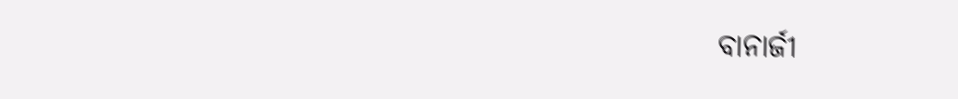ବାନାର୍ଜୀ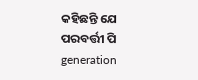କହିଛନ୍ତି ଯେ ପରବର୍ତ୍ତୀ ପି generation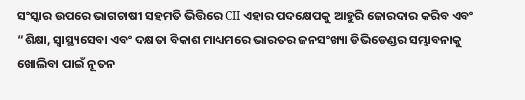ସଂସ୍କାର ଉପରେ ଭାଗଚାଷୀ ସହମତି ଭିତ୍ତିରେ CII ଏହାର ପଦକ୍ଷେପକୁ ଆହୁରି ଜୋରଦାର କରିବ ଏବଂ “ଶିକ୍ଷା, ସ୍ୱାସ୍ଥ୍ୟସେବା ଏବଂ ଦକ୍ଷତା ବିକାଶ ମାଧ୍ୟମରେ ଭାରତର ଜନସଂଖ୍ୟା ଡିଭିଡେଣ୍ଡର ସମ୍ଭାବନାକୁ ଖୋଲିବା ପାଇଁ ନୂତନ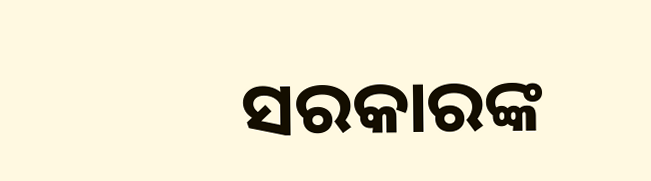ସରକାରଙ୍କ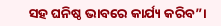ସହ ଘନିଷ୍ଠ ଭାବରେ କାର୍ଯ୍ୟ କରିବ”।